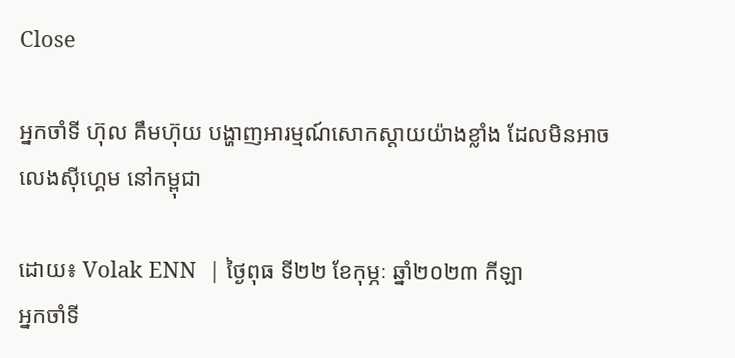Close

អ្នកចាំទី ហ៊ុល គឹមហ៊ុយ បង្ហាញអារម្មណ៍សោកស្ដាយយ៉ាងខ្លាំង ដែលមិនអាចលេងស៊ីហ្គេម នៅកម្ពុជា

ដោយ៖ Volak ENN  | ថ្ងៃពុធ ទី២២ ខែកុម្ភៈ ឆ្នាំ២០២៣ កីឡា
អ្នកចាំទី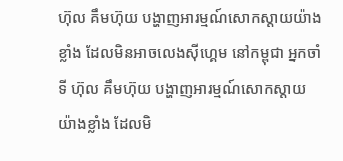ហ៊ុល គឹមហ៊ុយ បង្ហាញអារម្មណ៍សោកស្ដាយយ៉ាងខ្លាំង ដែលមិនអាចលេងស៊ីហ្គេម នៅកម្ពុជា អ្នកចាំទី ហ៊ុល គឹមហ៊ុយ បង្ហាញអារម្មណ៍សោកស្ដាយយ៉ាងខ្លាំង ដែលមិ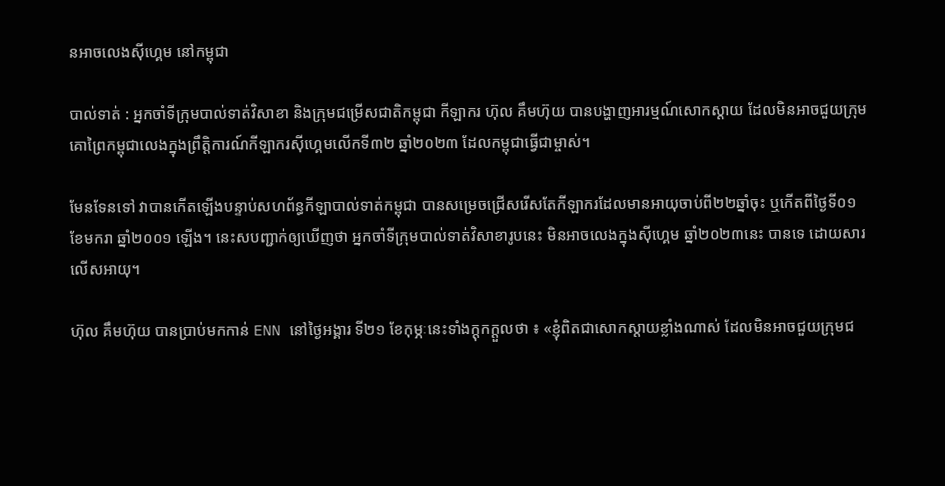នអាចលេងស៊ីហ្គេម នៅកម្ពុជា

បាល់ទាត់ : អ្នកចាំទីក្រុមបាល់ទាត់វិសាខា និងក្រុមជម្រើសជាតិកម្ពុជា កីឡាករ ហ៊ុល គឹមហ៊ុយ បានបង្ហាញអារម្មណ៍សោកស្ដាយ ដែលមិនអាចជួយក្រុមគោព្រៃកម្ពុជាលេងក្នុងព្រឹត្តិការណ៍កីឡាករស៊ីហ្គេមលើកទី៣២ ឆ្នាំ២០២៣ ដែលកម្ពុជាធ្វើជាម្ចាស់។

មែនទែនទៅ វាបានកើតឡើងបន្ទាប់សហព័ន្ធកីឡាបាល់ទាត់កម្ពុជា បានសម្រេចជ្រើសរើសតែកីឡាករដែលមានអាយុចាប់ពី២២ឆ្នាំចុះ ឬកើតពីថ្ងៃទី០១ ខែមករា ឆ្នាំ២០០១ ឡើង។ នេះសបញ្ជាក់ឲ្យឃើញថា អ្នកចាំទីក្រុមបាល់ទាត់វិសាខារូបនេះ មិនអាចលេងក្នុងស៊ីហ្គេម ឆ្នាំ២០២៣នេះ បានទេ ដោយសារលើសអាយុ។

ហ៊ុល គឹមហ៊ុយ បានប្រាប់មកកាន់ ENN នៅថ្ងៃអង្គារ ទី២១ ខែកុម្ភៈនេះទាំងក្ដុកក្ដួលថា ៖ «ខ្ញុំពិតជាសោកស្ដាយខ្លាំងណាស់ ដែលមិនអាចជួយក្រុមជ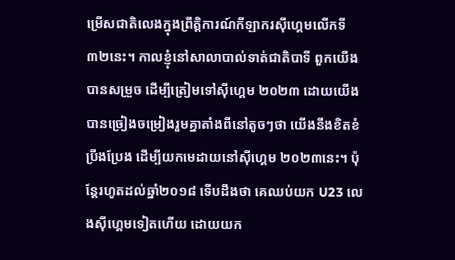ម្រើសជាតិលេងក្នុងព្រឹត្តិការណ៍កីឡាករស៊ីហ្គេមលើកទី៣២នេះ។ កាលខ្ញុំនៅសាលាបាល់ទាត់ជាតិបាទី ពួកយើងបានសម្រួច ដើម្បីត្រៀមទៅស៊ីហ្គេម ២០២៣ ដោយយើងបានច្រៀងចម្រៀងរួមគ្នាតាំងពីនៅតូចៗថា យើងនឹងខិតខំប្រឹងប្រែង ដើម្បីយកមេដាយនៅស៊ីហ្គេម ២០២៣នេះ។ ប៉ុន្តែរហូតដល់ឆ្នាំ២០១៨ ទើបដឹងថា គេឈប់យក U23 លេងស៊ីហ្គេមទៀតហើយ ដោយយក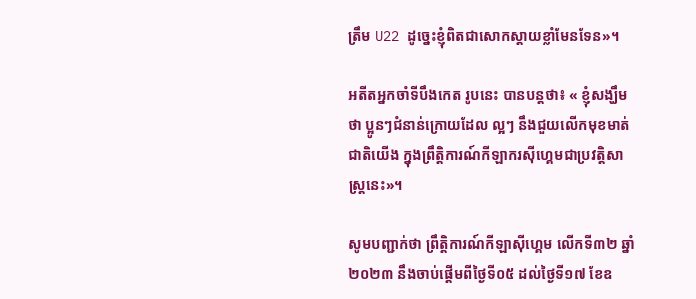ត្រឹម U22 ដូច្នេះខ្ញុំពិតជាសោកស្ដាយខ្លាំមែនទែន»។

អតីតអ្នកចាំទីបឹងកេត រូបនេះ បានបន្តថា៖ « ខ្ញុំសង្ឃឹមថា ប្អូនៗជំនាន់ក្រោយដែល ល្អៗ នឹងជួយលើកមុខមាត់ជាតិយើង ក្នុងព្រឹត្តិការណ៍កីឡាករស៊ីហ្គេមជាប្រវត្តិសាស្រ្តនេះ»។

សូមបញ្ជាក់ថា ព្រឹត្តិការណ៍កីឡាស៊ីហ្គេម លើកទី៣២ ឆ្នាំ២០២៣ នឹងចាប់ផ្ដើមពីថ្ងៃទី០៥ ដល់ថ្ងៃទី១៧ ខែឧ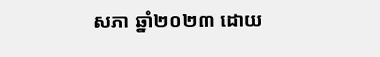សភា ឆ្នាំ២០២៣ ដោយ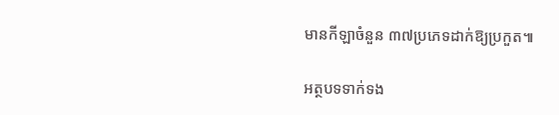មានកីឡាចំនួន ៣៧ប្រភេទដាក់ឱ្យប្រកួត៕

អត្ថបទទាក់ទង